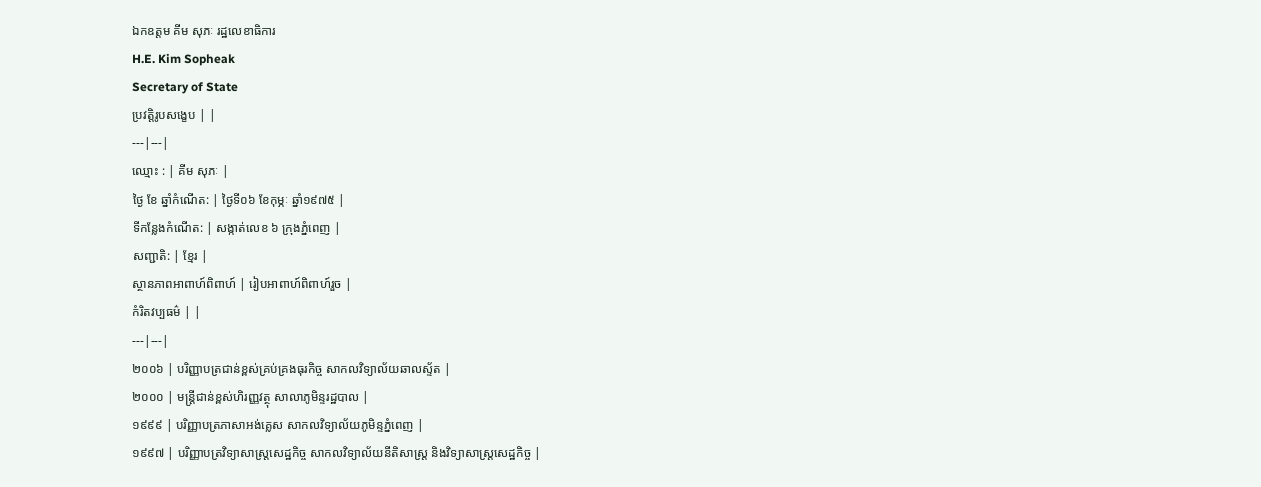ឯកឧត្តម គីម សុភៈ រដ្ឋលេខាធិការ
H.E. Kim Sopheak
Secretary of State
ប្រវត្តិរូបសង្ខេប | |
---|---|
ឈ្មោះ : | គីម សុភៈ |
ថ្ងៃ ខែ ឆ្នាំកំណើត: | ថ្ងៃទី០៦ ខែកុម្ភៈ ឆ្នាំ១៩៧៥ |
ទីកន្លែងកំណើត: | សង្កាត់លេខ ៦ ក្រុងភ្នំពេញ |
សញ្ជាតិ: | ខ្មែរ |
ស្ថានភាពអាពាហ៍ពិពាហ៍ | រៀបអាពាហ៍ពិពាហ៍រួច |
កំរិតវប្បធម៌ | |
---|---|
២០០៦ | បរិញ្ញាបត្រជាន់ខ្ពស់គ្រប់គ្រងធុរកិច្ច សាកលវិទ្យាល័យឆាលស្ទ័ត |
២០០០ | មន្រ្តីជាន់ខ្ពស់ហិរញ្ញវត្ថុ សាលាភូមិន្ទរដ្ឋបាល |
១៩៩៩ | បរិញ្ញាបត្រភាសាអង់គ្លេស សាកលវិទ្យាល័យភូមិន្ទភ្នំពេញ |
១៩៩៧ | បរិញ្ញាបត្រវិទ្យាសាស្រ្តសេដ្ឋកិច្ច សាកលវិទ្យាល័យនីតិសាស្រ្ត និងវិទ្យាសាស្រ្តសេដ្ឋកិច្ច |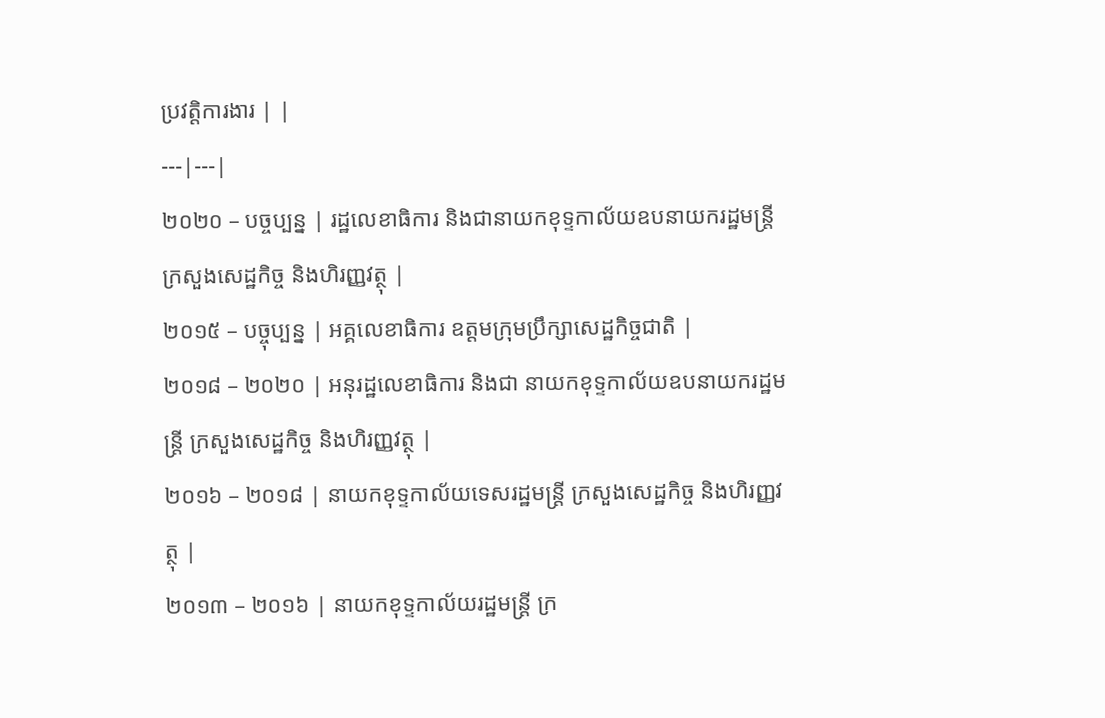ប្រវត្តិការងារ | |
---|---|
២០២០ – បច្ចប្បន្ន | រដ្ឋលេខាធិការ និងជានាយកខុទ្ទកាល័យឧបនាយករដ្ឋមន្រ្តី ក្រសួងសេដ្ឋកិច្ច និងហិរញ្ញវត្ថុ |
២០១៥ – បច្ចុប្បន្ន | អគ្គលេខាធិការ ឧត្តមក្រុមប្រឹក្សាសេដ្ឋកិច្ចជាតិ |
២០១៨ – ២០២០ | អនុរដ្ឋលេខាធិការ និងជា នាយកខុទ្ទកាល័យឧបនាយករដ្ឋមន្រ្តី ក្រសួងសេដ្ឋកិច្ច និងហិរញ្ញវត្ថុ |
២០១៦ – ២០១៨ | នាយកខុទ្ទកាល័យទេសរដ្ឋមន្រ្តី ក្រសួងសេដ្ឋកិច្ច និងហិរញ្ញវត្ថុ |
២០១៣ – ២០១៦ | នាយកខុទ្ទកាល័យរដ្ឋមន្រ្តី ក្រ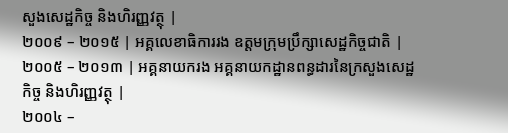សួងសេដ្ឋកិច្ច និងហិរញ្ញវត្ថុ |
២០០៩ – ២០១៥ | អគ្គលេខាធិការរង ឧត្តមក្រុមប្រឹក្សាសេដ្ឋកិច្ចជាតិ |
២០០៥ – ២០១៣ | អគ្គនាយករង អគ្គនាយកដ្ឋានពន្ធដារនៃក្រសួងសេដ្ឋកិច្ច និងហិរញ្ញវត្ថុ |
២០០៤ –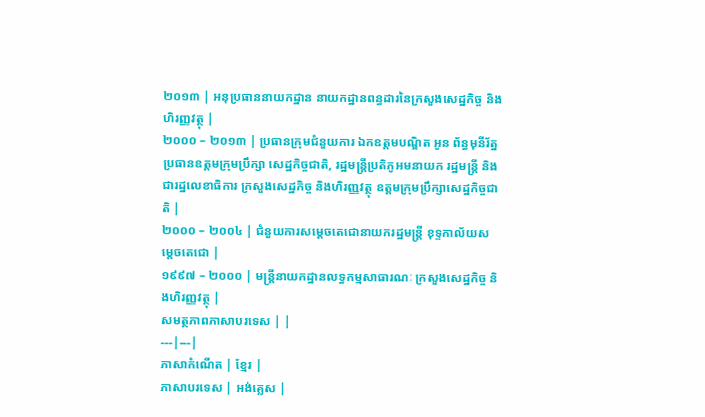២០១៣ | អនុប្រធាននាយកដ្ឋាន នាយកដ្ឋានពន្ធដារនៃក្រសួងសេដ្ឋកិច្ច និងហិរញ្ញវត្ថុ |
២០០០ – ២០១៣ | ប្រធានក្រុមជំនួយការ ឯកឧត្តមបណ្ឌិត អូន ព័ន្ធមុនីរ័ត្ន ប្រធានឧត្តមក្រុមប្រឹក្សា សេដ្ឋកិច្ចជាតិ, រដ្ឋមន្រ្តីប្រតិភូអមនាយក រដ្ឋមន្រ្តី និងជារដ្ឋលេខាធិការ ក្រសួងសេដ្ឋកិច្ច និងហិរញ្ញវត្ថុ ឧត្តមក្រុមប្រឹក្សាសេដ្ឋកិច្ចជាតិ |
២០០០ – ២០០៤ | ជំនួយការសម្តេចតេជោនាយករដ្ឋមន្រ្តី ខុទ្ទកាល័យសម្តេចតេជោ |
១៩៩៧ – ២០០០ | មន្រ្តីនាយកដ្ឋានលទ្ធកម្មសាធារណៈ ក្រសួងសេដ្ឋកិច្ច និងហិរញ្ញវត្ថុ |
សមត្ថភាពភាសាបរទេស | |
---|---|
ភាសាកំណើត | ខ្មែរ |
ភាសាបរទេស | អង់គ្លេស |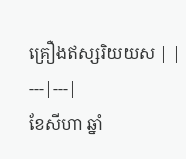គ្រឿងឥស្សរិយយស | |
---|---|
ខែសីហា ឆ្នាំ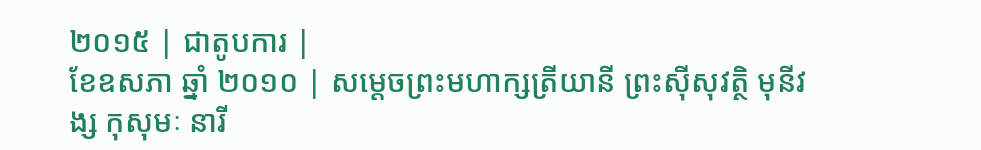២០១៥ | ជាតូបការ |
ខែឧសភា ឆ្នាំ ២០១០ | សម្តេចព្រះមហាក្សត្រីយានី ព្រះស៊ីសុវត្ថិ មុនីវង្ស កុសុមៈ នារី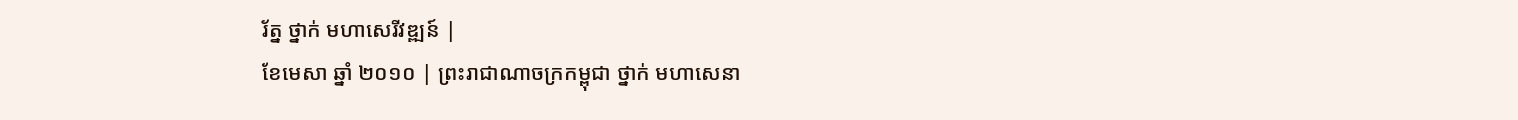រ័ត្ន ថ្នាក់ មហាសេរីវឌ្ឍន៍ |
ខែមេសា ឆ្នាំ ២០១០ | ព្រះរាជាណាចក្រកម្ពុជា ថ្នាក់ មហាសេនា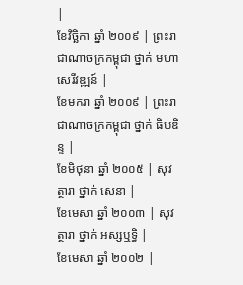|
ខែវិច្ឆិកា ឆ្នាំ ២០០៩ | ព្រះរាជាណាចក្រកម្ពុជា ថ្នាក់ មហាសេរីវឌ្ឍន៍ |
ខែមករា ឆ្នាំ ២០០៩ | ព្រះរាជាណាចក្រកម្ពុជា ថ្នាក់ ធិបឌិន្ទ |
ខែមិថុនា ឆ្នាំ ២០០៥ | សុវត្ថារា ថ្នាក់ សេនា |
ខែមេសា ឆ្នាំ ២០០៣ | សុវត្ថារា ថ្នាក់ អស្សឬទ្ធិ |
ខែមេសា ឆ្នាំ ២០០២ |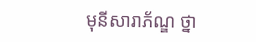មុនីសារាភ័ណ្ឌ ថ្នា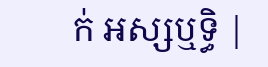ក់ អស្សឬទ្ធិ |